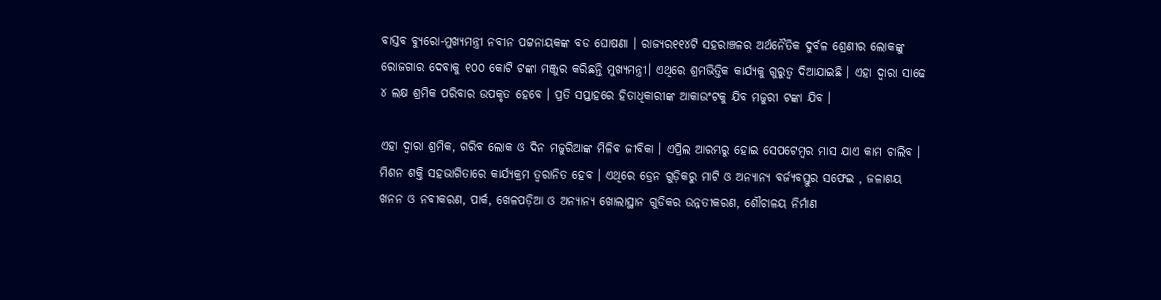ବାସ୍ତବ ବ୍ୟୁରୋ-ମୁଖ୍ୟମନ୍ତ୍ରୀ ନବୀନ ପଟ୍ଟନାୟକଙ୍କ ବଡ ଘୋଷଣା । ରାଜ୍ୟର୧୧୪ଟି ସହରାଞ୍ଚଳର ଅର୍ଥନୈତିକ ଦୁର୍ବଳ ଶ୍ରେଣୀର ଲୋକଙ୍କୁ ରୋଜଗାର ଦେବାକୁ ୧୦୦ କୋଟି ଟଙ୍କା ମଞ୍ଜୁର କରିଛନ୍ତି ମୁଖ୍ୟମନ୍ତ୍ରୀ। ଏଥିରେ ଶ୍ରମଭିତ୍ତିକ କାର୍ଯ୍ୟକୁ ଗୁରୁତ୍ବ ଦିଆଯାଇଛି । ଏହା ଦ୍ୱାରା ସାଢେ ୪ ଲକ୍ଷ ଶ୍ରମିକ ପରିବାର ଉପକୃତ ହେବେ । ପ୍ରତି ସପ୍ତାହରେ ହିତାଧିକାରୀଙ୍କ ଆକାଉଂଟକୁ ଯିବ ମଜୁରୀ ଟଙ୍କା ଯିବ ।

ଏହା ଦ୍ୱାରା ଶ୍ରମିକ, ଗରିବ ଲୋକ ଓ ଦିନ ମଜୁରିଆଙ୍କ ମିଳିବ ଜୀବିକା । ଏପ୍ରିଲ ଆରମ୍ଭରୁ ହୋଇ ସେପଟେମ୍ବର ମାସ ଯାଏ କାମ ଚାଲିବ । ମିଶନ ଶକ୍ତି ସହଭାଗିତାରେ କାର୍ଯ୍ୟକ୍ରମ ତ୍ୱରାନିତ ହେବ । ଏଥିରେ ଡ୍ରେନ ଗୁଡ଼ିକରୁ ମାଟି ଓ ଅନ୍ୟାନ୍ୟ ବର୍ଜ୍ୟବସ୍ତୁର ସଫେଇ , ଜଳାଶୟ ଖନନ ଓ ନବୀକରଣ, ପାର୍କ, ଖେଳପଡ଼ିଆ ଓ ଅନ୍ୟାନ୍ୟ ଖୋଲାସ୍ଥାନ ଗୁଡିକର ଉନ୍ନତୀକରଣ, ଶୌଚାଳୟ ନିର୍ମାଣ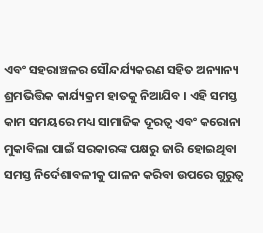ଏବଂ ସହରାଞ୍ଚଳର ସୌନ୍ଦର୍ଯ୍ୟକରଣ ସହିତ ଅନ୍ୟାନ୍ୟ ଶ୍ରମଭିତ୍ତିକ କାର୍ଯ୍ୟକ୍ରମ ହାତକୁ ନିଆଯିବ । ଏହି ସମସ୍ତ କାମ ସମୟରେ ମଧ୍ୟ ସାମାଜିକ ଦୂରତ୍ୱ ଏବଂ କରୋନା ମୁକାବିଲା ପାଇଁ ସରକାରଙ୍କ ପକ୍ଷରୁ ଜାରି ହୋଇଥିବା ସମସ୍ତ ନିର୍ଦେଶାବଳୀକୁ ପାଳନ କରିବା ଉପରେ ଗୁରୁତ୍ୱ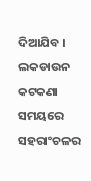ଦିଆଯିବ । ଲକଡାଉନ କଟକଣା ସମୟରେ ସହରାଂଚଳର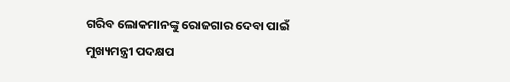ଗରିବ ଲୋକମାନଙ୍କୁ ରୋଜଗାର ଦେବା ପାଇଁ ମୁଖ୍ୟମନ୍ତ୍ରୀ ପଦକ୍ଷପ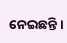ନେଇଛନ୍ତି ।